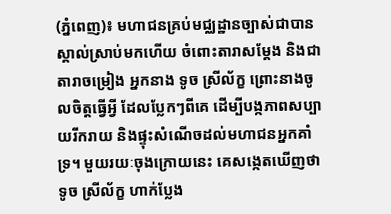(ភ្នំពេញ)៖ មហាជនគ្រប់មជ្ឈដ្ឋានច្បាស់ជាបានស្គាល់ស្រាប់មកហើយ ចំពោះតារាសម្តែង និងជាតារាចម្រៀង អ្នកនាង ទូច ស្រីល័ក្ខ ព្រោះនាងចូលចិត្តធ្វើអ្វី ដែលប្លែកៗពីគេ ដើម្បីបង្កភាពសប្បាយរីករាយ និងផ្ទុះសំណើចដល់មហាជនអ្នកគាំទ្រ។ មួយរយៈចុងក្រោយនេះ គេសង្កេតឃើញថា ទូច ស្រីល័ក្ខ ហាក់ប្លែង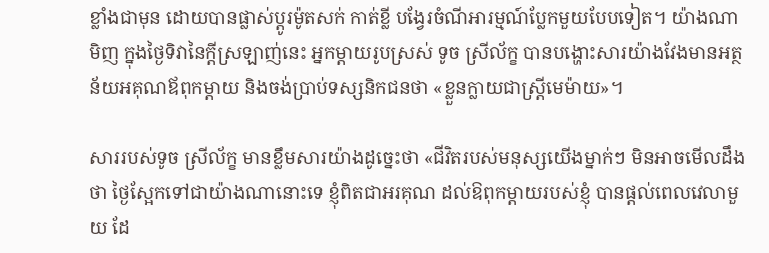ខ្លាំងជាមុន ដោយបានផ្លាស់ប្តូរម៉ូតសក់ កាត់ខ្លី បង្វែរចំណីអារម្មណ៍ប្លែកមួយបែបទៀត។ យ៉ាងណាមិញ ក្នុងថ្ងៃទិវានៃក្តីស្រឡាញ់នេះ អ្នកម្តាយរូបស្រស់ ទូច ស្រីល័ក្ខ បានបង្ហោះសារយ៉ាងវែងមានអត្ថន័យអគុណឪពុកម្តាយ និងចង់ប្រាប់ទស្សនិកជនថា «ខ្លួនក្លាយជាស្ត្រីមេម៉ាយ»។

សាររបស់ទូច ស្រីល័ក្ខ មានខ្លឹមសារយ៉ាងដូច្នេះថា «ជីវិតរបស់មនុស្សយេីងម្នាក់ៗ មិនអាចមេីលដឹងថា ថ្ងៃស្អែកទៅជាយ៉ាងណានោះទេ ខ្ញុំពិតជាអរគុណ ដល់ឱពុកម្តាយរបស់ខ្ញុំ បានផ្តល់ពេលវេលាមួយ ដែ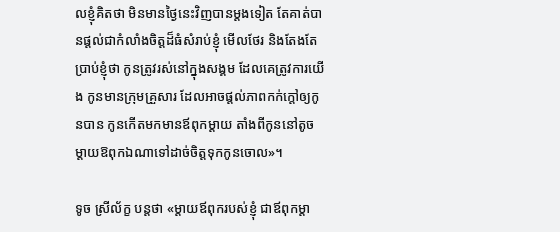លខ្ញុំគិតថា មិនមានថ្ងៃនេះវិញបានម្តងទៀត តែគាត់បានផ្តល់ជាកំលាំងចិត្តដ៏ធំសំរាប់ខ្ញុំ មេីលថែរ និងតែងតែប្រាប់ខ្ញុំថា កូនត្រូវរស់នៅក្នុងសង្គម ដែលគេត្រូវការយេីង កូនមានក្រុមគ្រួសារ ដែលអាចផ្តល់ភាពកក់ក្តៅឲ្យកូនបាន កូនកេីតមកមានឪពុកម្តាយ តាំងពីកូននៅតូច ម្តាយឱពុកឯណាទៅដាច់ចិត្តទុកកូនចេាល»។

ទូច ស្រីល័ក្ខ បន្តថា «ម្តាយឪពុករបស់ខ្ញុំ ជាឪពុកម្តា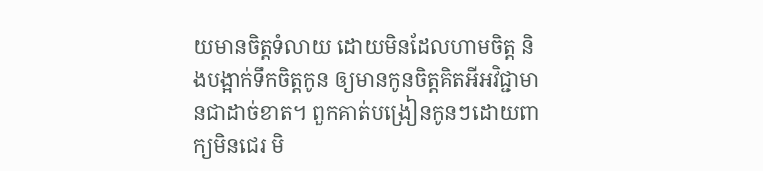យមានចិត្តទំលាយ ដេាយមិនដែលហាមចិត្ត និងបង្អាក់ទឹកចិត្តកូន ឲ្យមានកូនចិត្តគិតអីអវិជ្ជាមានជាដាច់ខាត។ ពួកគាត់បង្រៀនកូនៗដេាយពាក្យមិនជេរ មិ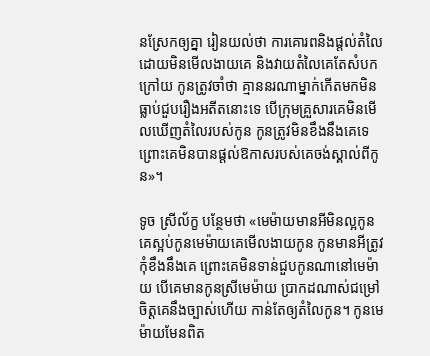នស្រែកឲ្យគ្នា រៀនយល់ថា ការគេារពនិងផ្តល់តំលៃ ដេាយមិនមេីលងាយគេ និងវាយតំលៃគេតែសំបកក្រៅយ កូនត្រូវចាំថា គ្មាននរណាម្នាក់កេីតមកមិនធ្លាប់ជួបរឿងអតីតនោះទេ បេីក្រុមគ្រួសារគេមិនមេីលឃេីញតំលៃរបស់កូន កូនត្រូវមិនខឹងនឹងគេទេ ព្រោះគេមិនបានផ្តល់ឱកាសរបស់គេចង់ស្គាល់ពីកូន»។

ទូច ស្រីល័ក្ខ បន្ថែមថា «មេម៉ាយមានអីមិនល្អកូន គេស្អប់កូនមេម៉ាយគេមេីលងាយកូន កូនមានអីត្រូវកុំខឹងនឹងគេ ព្រោះគេមិនទាន់ជួបកូនណានៅមេម៉ាយ បេីគេមានកូនស្រីមេម៉ាយ ប្រាកដណាស់ជម្រៅចិត្តគេនឹងច្បាស់ហេីយ កាន់តែឲ្យតំលៃកូន។ កូនមេម៉ាយមែនពិត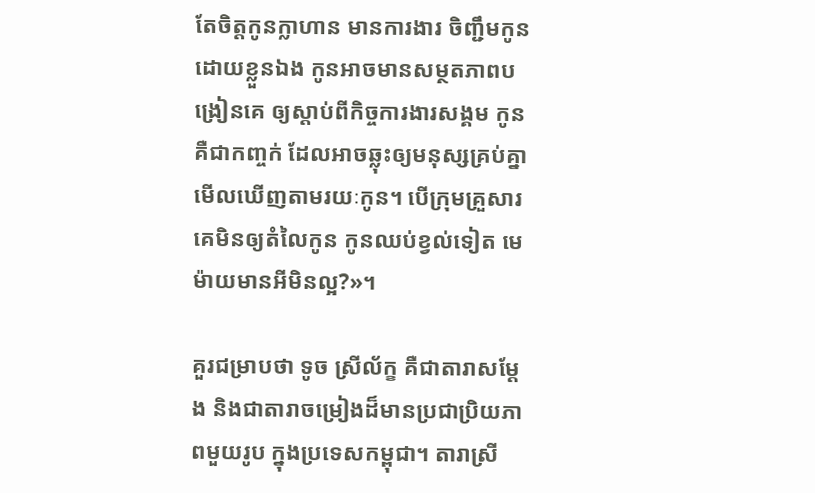តែចិត្តកូនក្លាហាន មានការងារ ចិញ្ជឹមកូនដេាយខ្លួនឯង កូនអាចមានសម្ថតភាពបង្រៀនគេ ឲ្យស្តាប់ពីកិច្ចការងារសង្គម កូនគឺជាកញ្ចក់ ដែលអាចឆ្លុះឲ្យមនុស្សគ្រប់គ្នាមេីលឃេីញតាមរយៈកូន។ បេីក្រុមគ្រួសារគេមិនឲ្យតំលៃកូន កូនឈប់ខ្វល់ទៀត មេម៉ាយមានអីមិនល្អ?»។

គួរជម្រាបថា ទូច ស្រីល័ក្ខ គឺជាតារាសម្តែង និងជាតារាចម្រៀងដ៏មានប្រជាប្រិយភាពមួយរូប ក្នុងប្រទេសកម្ពុជា។ តារាស្រី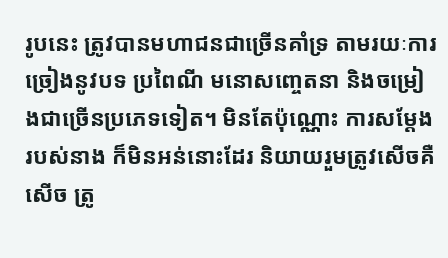រូបនេះ ត្រូវបានមហាជនជាច្រើនគាំទ្រ តាមរយៈការច្រៀងនូវបទ ប្រពៃណី មនោសញ្ចេតនា និងចម្រៀងជាច្រើនប្រភេទទៀត។ មិនតែប៉ុណ្ណោះ ការសម្តែងរបស់នាង ក៏មិនអន់នោះដែរ និយាយរួមត្រូវសើចគឺសើច ត្រូ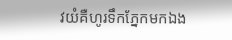វយំគឺហូរទឹកភ្នែកមកឯង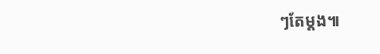ៗតែម្តង៕